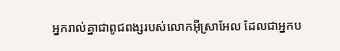អ្នករាល់គ្នាជាពូជពង្សរបស់លោកអ៊ីស្រាអែល ដែលជាអ្នកប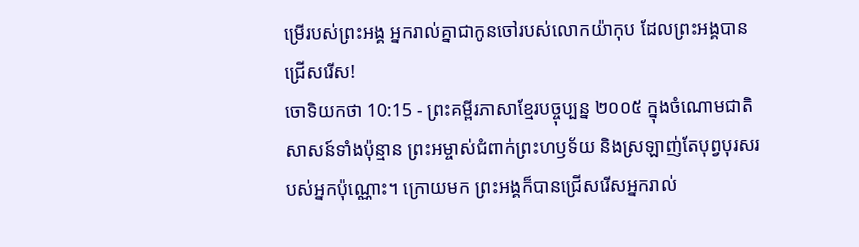ម្រើរបស់ព្រះអង្គ អ្នករាល់គ្នាជាកូនចៅរបស់លោកយ៉ាកុប ដែលព្រះអង្គបានជ្រើសរើស!
ចោទិយកថា 10:15 - ព្រះគម្ពីរភាសាខ្មែរបច្ចុប្បន្ន ២០០៥ ក្នុងចំណោមជាតិសាសន៍ទាំងប៉ុន្មាន ព្រះអម្ចាស់ជំពាក់ព្រះហឫទ័យ និងស្រឡាញ់តែបុព្វបុរសរបស់អ្នកប៉ុណ្ណោះ។ ក្រោយមក ព្រះអង្គក៏បានជ្រើសរើសអ្នករាល់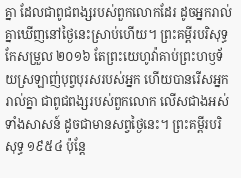គ្នា ដែលជាពូជពង្សរបស់ពួកលោកដែរ ដូចអ្នករាល់គ្នាឃើញនៅថ្ងៃនេះស្រាប់ហើយ។ ព្រះគម្ពីរបរិសុទ្ធកែសម្រួល ២០១៦ តែព្រះយេហូវ៉ាគាប់ព្រះហឫទ័យស្រឡាញ់បុព្វបុរសរបស់អ្នក ហើយបានរើសអ្នករាល់គ្នា ជាពូជពង្សរបស់ពួកលោក លើសជាងអស់ទាំងសាសន៍ ដូចជាមានសព្វថ្ងៃនេះ។ ព្រះគម្ពីរបរិសុទ្ធ ១៩៥៤ ប៉ុន្តែ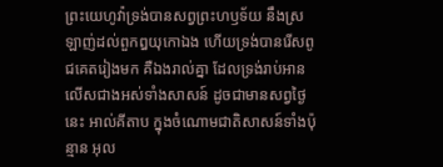ព្រះយេហូវ៉ាទ្រង់បានសព្វព្រះហឫទ័យ នឹងស្រឡាញ់ដល់ពួកឰយុកោឯង ហើយទ្រង់បានរើសពូជគេតរៀងមក គឺឯងរាល់គ្នា ដែលទ្រង់រាប់អានលើសជាងអស់ទាំងសាសន៍ ដូចជាមានសព្វថ្ងៃនេះ អាល់គីតាប ក្នុងចំណោមជាតិសាសន៍ទាំងប៉ុន្មាន អុល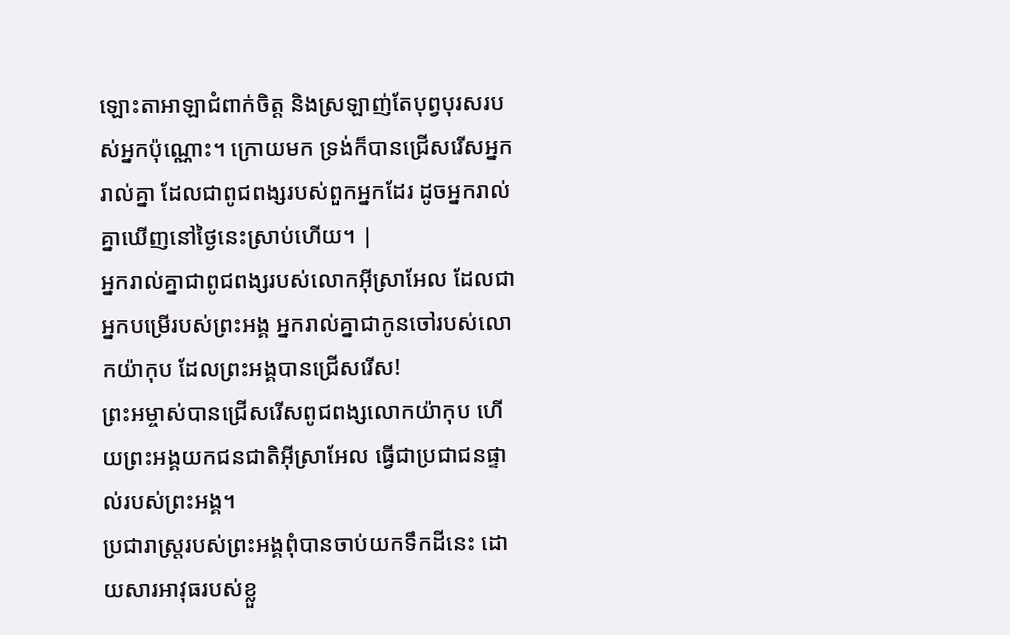ឡោះតាអាឡាជំពាក់ចិត្ត និងស្រឡាញ់តែបុព្វបុរសរបស់អ្នកប៉ុណ្ណោះ។ ក្រោយមក ទ្រង់ក៏បានជ្រើសរើសអ្នករាល់គ្នា ដែលជាពូជពង្សរបស់ពួកអ្នកដែរ ដូចអ្នករាល់គ្នាឃើញនៅថ្ងៃនេះស្រាប់ហើយ។ |
អ្នករាល់គ្នាជាពូជពង្សរបស់លោកអ៊ីស្រាអែល ដែលជាអ្នកបម្រើរបស់ព្រះអង្គ អ្នករាល់គ្នាជាកូនចៅរបស់លោកយ៉ាកុប ដែលព្រះអង្គបានជ្រើសរើស!
ព្រះអម្ចាស់បានជ្រើសរើសពូជពង្សលោកយ៉ាកុប ហើយព្រះអង្គយកជនជាតិអ៊ីស្រាអែល ធ្វើជាប្រជាជនផ្ទាល់របស់ព្រះអង្គ។
ប្រជារាស្ត្ររបស់ព្រះអង្គពុំបានចាប់យកទឹកដីនេះ ដោយសារអាវុធរបស់ខ្លួ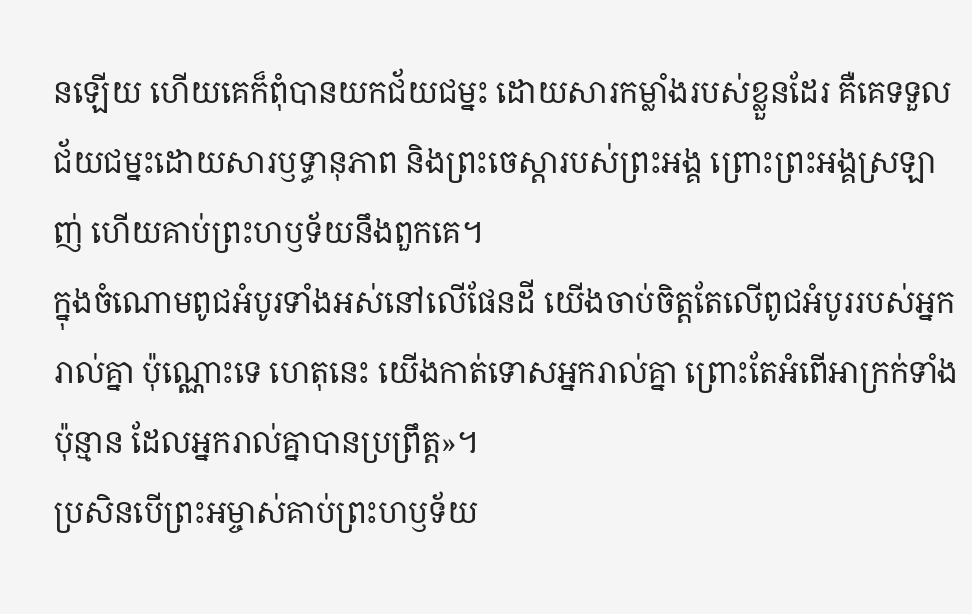នឡើយ ហើយគេក៏ពុំបានយកជ័យជម្នះ ដោយសារកម្លាំងរបស់ខ្លួនដែរ គឺគេទទួលជ័យជម្នះដោយសារឫទ្ធានុភាព និងព្រះចេស្ដារបស់ព្រះអង្គ ព្រោះព្រះអង្គស្រឡាញ់ ហើយគាប់ព្រះហឫទ័យនឹងពួកគេ។
ក្នុងចំណោមពូជអំបូរទាំងអស់នៅលើផែនដី យើងចាប់ចិត្តតែលើពូជអំបូររបស់អ្នករាល់គ្នា ប៉ុណ្ណោះទេ ហេតុនេះ យើងកាត់ទោសអ្នករាល់គ្នា ព្រោះតែអំពើអាក្រក់ទាំងប៉ុន្មាន ដែលអ្នករាល់គ្នាបានប្រព្រឹត្ត»។
ប្រសិនបើព្រះអម្ចាស់គាប់ព្រះហឫទ័យ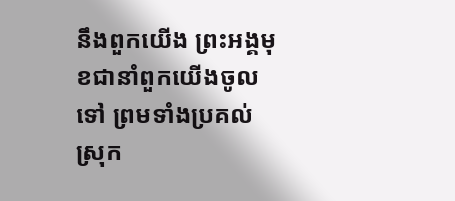នឹងពួកយើង ព្រះអង្គមុខជានាំពួកយើងចូលទៅ ព្រមទាំងប្រគល់ស្រុក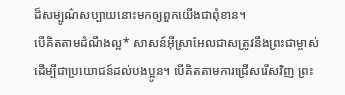ដ៏សម្បូណ៌សប្បាយនោះមកឲ្យពួកយើងជាពុំខាន។
បើគិតតាមដំណឹងល្អ* សាសន៍អ៊ីស្រាអែលជាសត្រូវនឹងព្រះជាម្ចាស់ ដើម្បីជាប្រយោជន៍ដល់បងប្អូន។ បើគិតតាមការជ្រើសរើសវិញ ព្រះ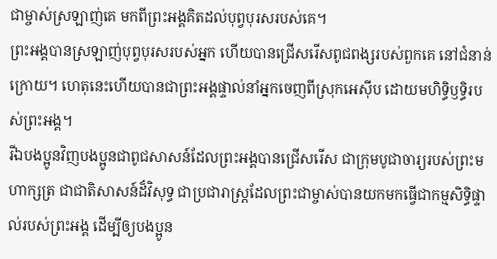ជាម្ចាស់ស្រឡាញ់គេ មកពីព្រះអង្គគិតដល់បុព្វបុរសរបស់គេ។
ព្រះអង្គបានស្រឡាញ់បុព្វបុរសរបស់អ្នក ហើយបានជ្រើសរើសពូជពង្សរបស់ពួកគេ នៅជំនាន់ក្រោយ។ ហេតុនេះហើយបានជាព្រះអង្គផ្ទាល់នាំអ្នកចេញពីស្រុកអេស៊ីប ដោយមហិទ្ធិឫទ្ធិរបស់ព្រះអង្គ។
រីឯបងប្អូនវិញបងប្អូនជាពូជសាសន៍ដែលព្រះអង្គបានជ្រើសរើស ជាក្រុមបូជាចារ្យរបស់ព្រះមហាក្សត្រ ជាជាតិសាសន៍ដ៏វិសុទ្ធ ជាប្រជារាស្ដ្រដែលព្រះជាម្ចាស់បានយកមកធ្វើជាកម្មសិទ្ធិផ្ទាល់របស់ព្រះអង្គ ដើម្បីឲ្យបងប្អូន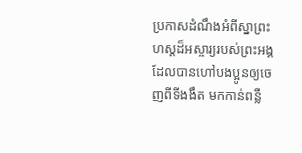ប្រកាសដំណឹងអំពីស្នាព្រះហស្ដដ៏អស្ចារ្យរបស់ព្រះអង្គ ដែលបានហៅបងប្អូនឲ្យចេញពីទីងងឹត មកកាន់ពន្លឺ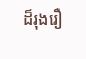ដ៏រុងរឿ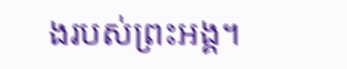ងរបស់ព្រះអង្គ។